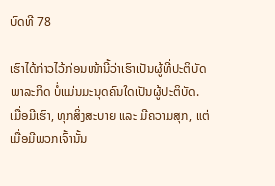ບົດທີ 78

ເຮົາໄດ້ກ່າວໄວ້ກ່ອນໜ້ານີ້ວ່າເຮົາເປັນຜູ້ທີ່ປະຕິບັດພາລະກິດ ບໍ່ແມ່ນມະນຸດຄົນໃດເປັນຜູ້ປະຕິບັດ. ເມື່ອມີເຮົາ, ທຸກສິ່ງສະບາຍ ແລະ ມີຄວາມສຸກ, ແຕ່ເມື່ອມີພວກເຈົ້ານັ້ນ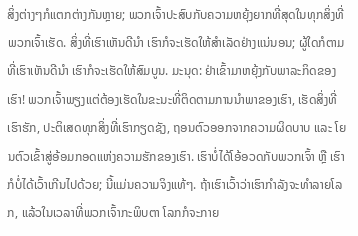ສິ່ງຕ່າງໆກໍແຕກຕ່າງກັນຫຼາຍ; ພວກເຈົ້າປະສົບກັບຄວາມຫຍຸ້ງຍາກທີ່ສຸດໃນທຸກສິ່ງທີ່ພວກເຈົ້າເຮັດ. ສິ່ງທີ່ເຮົາເຫັນດີນຳ ເຮົາກໍຈະເຮັດໃຫ້ສຳເລັດຢ່າງແນ່ນອນ; ຜູ້ໃດກໍຕາມທີ່ເຮົາເຫັນດີນຳ ເຮົາກໍຈະເຮັດໃຫ້ສົມບູນ. ມະນຸດ: ຢ່າເຂົ້າມາຫຍຸ້ງກັບພາລະກິດຂອງເຮົາ! ພວກເຈົ້າພຽງແຕ່ຕ້ອງເຮັດໃນຂະນະທີ່ຕິດຕາມການນຳພາຂອງເຮົາ, ເຮັດສິ່ງທີ່ເຮົາຮັກ, ປະຕິເສດທຸກສິ່ງທີ່ເຮົາກຽດຊັງ, ຖອນຕົວອອກຈາກຄວາມຜິດບາບ ແລະ ໂຍນຕົວເຂົ້າສູ່ອ້ອມກອດແຫ່ງຄວາມຮັກຂອງເຮົາ. ເຮົາບໍ່ໄດ້ໂອ້ອວດກັບພວກເຈົ້າ ຫຼື ເຮົາກໍບໍ່ໄດ້ເວົ້າເກີນໄປດ້ວຍ; ນີ້ແມ່ນຄວາມຈິງແທ້ໆ. ຖ້າເຮົາເວົ້າວ່າເຮົາກຳລັງຈະທຳລາຍໂລກ, ແລ້ວໃນເວລາທີ່ພວກເຈົ້າກະພິບຕາ ໂລກກໍຈະກາຍ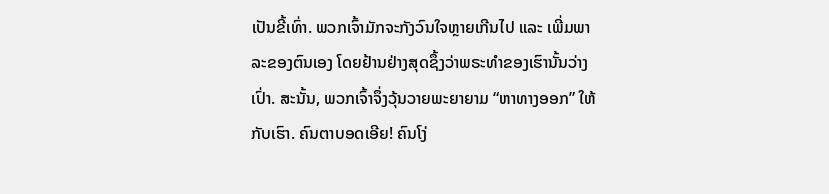ເປັນຂີ້ເທົ່າ. ພວກເຈົ້າມັກຈະກັງວົນໃຈຫຼາຍເກີນໄປ ແລະ ເພີ່ມພາລະຂອງຕົນເອງ ໂດຍຢ້ານຢ່າງສຸດຊຶ້ງວ່າພຣະທຳຂອງເຮົານັ້ນວ່າງເປົ່າ. ສະນັ້ນ, ພວກເຈົ້າຈຶ່ງວຸ້ນວາຍພະຍາຍາມ “ຫາທາງອອກ” ໃຫ້ກັບເຮົາ. ຄົນຕາບອດເອີຍ! ຄົນໂງ່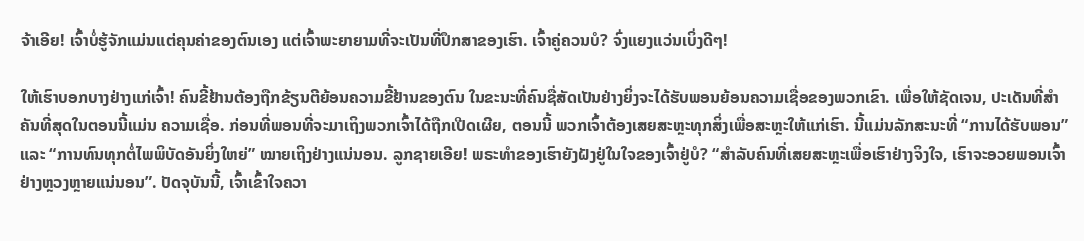ຈ້າເອີຍ! ເຈົ້າບໍ່ຮູ້ຈັກແມ່ນແຕ່ຄຸນຄ່າຂອງຕົນເອງ ແຕ່ເຈົ້າພະຍາຍາມທີ່ຈະເປັນທີ່ປຶກສາຂອງເຮົາ. ເຈົ້າຄູ່ຄວນບໍ? ຈົ່ງແຍງແວ່ນເບິ່ງດີໆ!

ໃຫ້ເຮົາບອກບາງຢ່າງແກ່ເຈົ້າ! ຄົນຂີ້ຢ້ານຕ້ອງຖືກຂ້ຽນຕີຍ້ອນຄວາມຂີ້ຢ້ານຂອງຕົນ ໃນຂະນະທີ່ຄົນຊື່ສັດເປັນຢ່າງຍິ່ງຈະໄດ້ຮັບພອນຍ້ອນຄວາມເຊື່ອຂອງພວກເຂົາ. ເພື່ອໃຫ້ຊັດເຈນ, ປະເດັນທີ່ສຳຄັນທີ່ສຸດໃນຕອນນີ້ແມ່ນ ຄວາມເຊື່ອ. ກ່ອນທີ່ພອນທີ່ຈະມາເຖິງພວກເຈົ້າໄດ້ຖືກເປີດເຜີຍ, ຕອນນີ້ ພວກເຈົ້າຕ້ອງເສຍສະຫຼະທຸກສິ່ງເພື່ອສະຫຼະໃຫ້ແກ່ເຮົາ. ນີ້ແມ່ນລັກສະນະທີ່ “ການໄດ້ຮັບພອນ” ແລະ “ການທົນທຸກຕໍ່ໄພພິບັດອັນຍິ່ງໃຫຍ່” ໝາຍເຖິງຢ່າງແນ່ນອນ. ລູກຊາຍເອີຍ! ພຣະທຳຂອງເຮົາຍັງຝັງຢູ່ໃນໃຈຂອງເຈົ້າຢູ່ບໍ? “ສຳລັບຄົນທີ່ເສຍສະຫຼະເພື່ອເຮົາຢ່າງຈິງໃຈ, ເຮົາຈະອວຍພອນເຈົ້າຢ່າງຫຼວງຫຼາຍແນ່ນອນ”. ປັດຈຸບັນນີ້, ເຈົ້າເຂົ້າໃຈຄວາ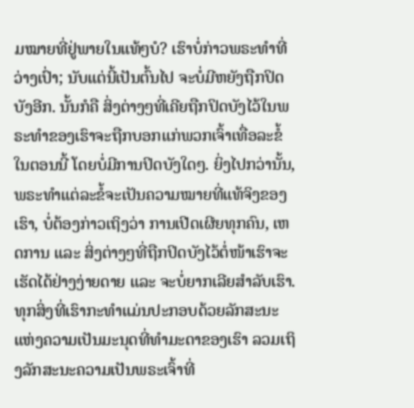ມໝາຍທີ່ຢູ່ພາຍໃນແທ້ໆບໍ? ເຮົາບໍ່ກ່າວພຣະທຳທີ່ວ່າງເປົ່າ; ນັບແຕ່ນີ້ເປັນຕົ້ນໄປ ຈະບໍ່ມີຫຍັງຖືກປິດບັງອີກ. ນັ້ນກໍຄື ສິ່ງຕ່າງໆທີ່ເຄີຍຖືກປິດບັງໄວ້ໃນພຣະທຳຂອງເຮົາຈະຖືກບອກແກ່ພວກເຈົ້າເທື່ອລະຂໍ້ໃນຕອນນີ້ ໂດຍບໍ່ມີການປິດບັງໃດໆ. ຍິ່ງໄປກວ່ານັ້ນ, ພຣະທຳແຕ່ລະຂໍ້ຈະເປັນຄວາມໝາຍທີ່ແທ້ຈິງຂອງເຮົາ, ບໍ່ຕ້ອງກ່າວເຖິງວ່າ ການເປີດເຜີຍທຸກຄົນ, ເຫດການ ແລະ ສິ່ງຕ່າງໆທີ່ຖືກປິດບັງໄວ້ຕໍ່ໜ້າເຮົາຈະເຮັດໄດ້ຢ່າງງ່າຍດາຍ ແລະ ຈະບໍ່ຍາກເລີຍສຳລັບເຮົາ. ທຸກສິ່ງທີ່ເຮົາກະທຳແມ່ນປະກອບດ້ວຍລັກສະນະແຫ່ງຄວາມເປັນມະນຸດທີ່ທຳມະດາຂອງເຮົາ ລວມເຖິງລັກສະນະຄວາມເປັນພຣະເຈົ້າທີ່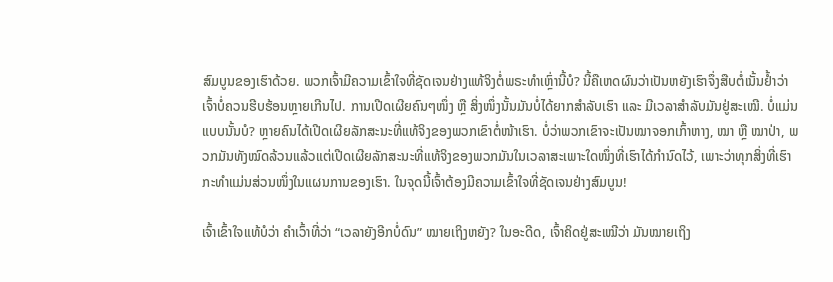ສົມບູນຂອງເຮົາດ້ວຍ. ພວກເຈົ້າມີຄວາມເຂົ້າໃຈທີ່ຊັດເຈນຢ່າງແທ້ຈິງຕໍ່ພຣະທຳເຫຼົ່ານີ້ບໍ? ນີ້ຄືເຫດຜົນວ່າເປັນຫຍັງເຮົາຈຶ່ງສືບຕໍ່ເນັ້ນຢ້ຳວ່າ ເຈົ້າບໍ່ຄວນຮີບຮ້ອນຫຼາຍເກີນໄປ. ການເປີດເຜີຍຄົນໆໜຶ່ງ ຫຼື ສິ່ງໜຶ່ງນັ້ນມັນບໍ່ໄດ້ຍາກສຳລັບເຮົາ ແລະ ມີເວລາສຳລັບມັນຢູ່ສະເໝີ. ບໍ່ແມ່ນແບບນັ້ນບໍ? ຫຼາຍຄົນໄດ້ເປີດເຜີຍລັກສະນະທີ່ແທ້ຈິງຂອງພວກເຂົາຕໍ່ໜ້າເຮົາ. ບໍ່ວ່າພວກເຂົາຈະເປັນໝາຈອກເກົ້າຫາງ, ໝາ ຫຼື ໝາປ່າ, ພວກມັນທັງໝົດລ້ວນແລ້ວແຕ່ເປີດເຜີຍລັກສະນະທີ່ແທ້ຈິງຂອງພວກມັນໃນເວລາສະເພາະໃດໜຶ່ງທີ່ເຮົາໄດ້ກຳນົດໄວ້, ເພາະວ່າທຸກສິ່ງທີ່ເຮົາກະທຳແມ່ນສ່ວນໜຶ່ງໃນແຜນການຂອງເຮົາ. ໃນຈຸດນີ້ເຈົ້າຕ້ອງມີຄວາມເຂົ້າໃຈທີ່ຊັດເຈນຢ່າງສົມບູນ!

ເຈົ້າເຂົ້າໃຈແທ້ບໍວ່າ ຄຳເວົ້າທີ່ວ່າ “ເວລາຍັງອີກບໍ່ດົນ” ໝາຍເຖິງຫຍັງ? ໃນອະດີດ, ເຈົ້າຄິດຢູ່ສະເໝີວ່າ ມັນໝາຍເຖິງ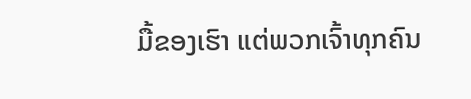ມື້ຂອງເຮົາ ແຕ່ພວກເຈົ້າທຸກຄົນ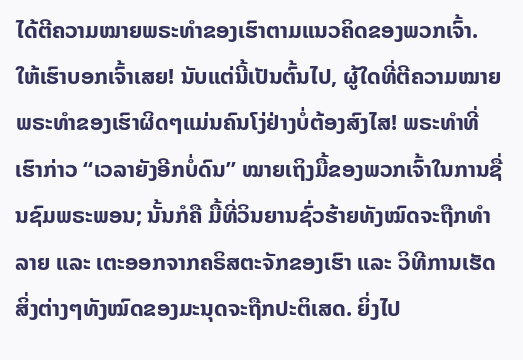ໄດ້ຕີຄວາມໝາຍພຣະທຳຂອງເຮົາຕາມແນວຄິດຂອງພວກເຈົ້າ. ໃຫ້ເຮົາບອກເຈົ້າເສຍ! ນັບແຕ່ນີ້ເປັນຕົ້ນໄປ, ຜູ້ໃດທີ່ຕີຄວາມໝາຍພຣະທຳຂອງເຮົາຜິດໆແມ່ນຄົນໂງ່ຢ່າງບໍ່ຕ້ອງສົງໄສ! ພຣະທຳທີ່ເຮົາກ່າວ “ເວລາຍັງອີກບໍ່ດົນ” ໝາຍເຖິງມື້ຂອງພວກເຈົ້າໃນການຊື່ນຊົມພຣະພອນ; ນັ້ນກໍຄື ມື້ທີ່ວິນຍານຊົ່ວຮ້າຍທັງໝົດຈະຖືກທຳລາຍ ແລະ ເຕະອອກຈາກຄຣິສຕະຈັກຂອງເຮົາ ແລະ ວິທີການເຮັດສິ່ງຕ່າງໆທັງໝົດຂອງມະນຸດຈະຖືກປະຕິເສດ. ຍິ່ງໄປ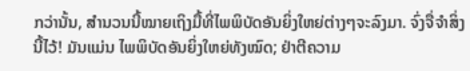ກວ່ານັ້ນ, ສຳນວນນີ້ໝາຍເຖິງມື້ທີ່ໄພພິບັດອັນຍິ່ງໃຫຍ່ຕ່າງໆຈະລົງມາ. ຈົ່ງຈື່ຈຳສິ່ງນີ້ໄວ້! ມັນແມ່ນ ໄພພິບັດອັນຍິ່ງໃຫຍ່ທັງໝົດ; ຢ່າຕີຄວາມ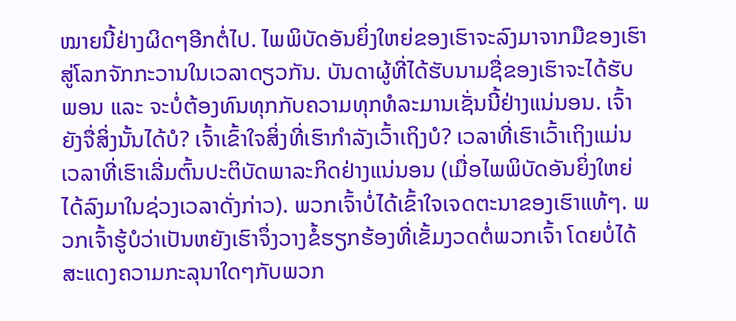ໝາຍນີ້ຢ່າງຜິດໆອີກຕໍ່ໄປ. ໄພພິບັດອັນຍິ່ງໃຫຍ່ຂອງເຮົາຈະລົງມາຈາກມືຂອງເຮົາສູ່ໂລກຈັກກະວານໃນເວລາດຽວກັນ. ບັນດາຜູ້ທີ່ໄດ້ຮັບນາມຊື່ຂອງເຮົາຈະໄດ້ຮັບພອນ ແລະ ຈະບໍ່ຕ້ອງທົນທຸກກັບຄວາມທຸກທໍລະມານເຊັ່ນນີ້ຢ່າງແນ່ນອນ. ເຈົ້າຍັງຈື່ສິ່ງນັ້ນໄດ້ບໍ? ເຈົ້າເຂົ້າໃຈສິ່ງທີ່ເຮົາກຳລັງເວົ້າເຖິງບໍ? ເວລາທີ່ເຮົາເວົ້າເຖິງແມ່ນເວລາທີ່ເຮົາເລີ່ມຕົ້ນປະຕິບັດພາລະກິດຢ່າງແນ່ນອນ (ເມື່ອໄພພິບັດອັນຍິ່ງໃຫຍ່ໄດ້ລົງມາໃນຊ່ວງເວລາດັ່ງກ່າວ). ພວກເຈົ້າບໍ່ໄດ້ເຂົ້າໃຈເຈດຕະນາຂອງເຮົາແທ້ໆ. ພວກເຈົ້າຮູ້ບໍວ່າເປັນຫຍັງເຮົາຈຶ່ງວາງຂໍ້ຮຽກຮ້ອງທີ່ເຂັ້ມງວດຕໍ່ພວກເຈົ້າ ໂດຍບໍ່ໄດ້ສະແດງຄວາມກະລຸນາໃດໆກັບພວກ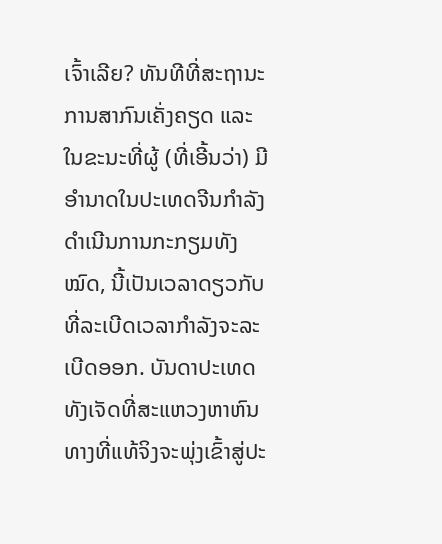ເຈົ້າເລີຍ? ທັນທີທີ່ສະຖານະການສາກົນເຄັ່ງຄຽດ ແລະ ໃນຂະນະທີ່ຜູ້ (ທີ່ເອີ້ນວ່າ) ມີອຳນາດໃນປະເທດຈີນກຳລັງດຳເນີນການກະກຽມທັງໝົດ, ນີ້ເປັນເວລາດຽວກັບທີ່ລະເບີດເວລາກຳລັງຈະລະເບີດອອກ. ບັນດາປະເທດທັງເຈັດທີ່ສະແຫວງຫາຫົນທາງທີ່ແທ້ຈິງຈະພຸ່ງເຂົ້າສູ່ປະ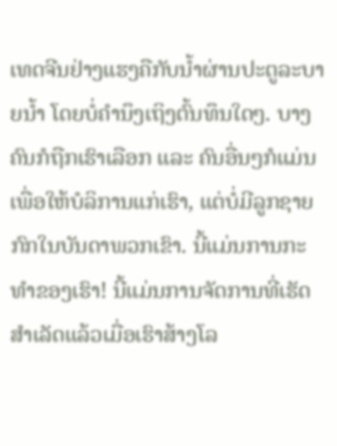ເທດຈີນຢ່າງແຮງຄືກັບນ້ຳຜ່ານປະຕູລະບາຍນ້ຳ ໂດຍບໍ່ຄຳນຶງເຖິງຕົ້ນທຶນໃດໆ. ບາງຄົນກໍຖືກເຮົາເລືອກ ແລະ ຄົນອື່ນໆກໍແມ່ນເພື່ອໃຫ້ບໍລິການແກ່ເຮົາ, ແຕ່ບໍ່ມີລູກຊາຍກົກໃນບັນດາພວກເຂົາ. ນີ້ແມ່ນການກະທຳຂອງເຮົາ! ນີ້ແມ່ນການຈັດການທີ່ເຮັດສຳເລັດແລ້ວເມື່ອເຮົາສ້າງໂລ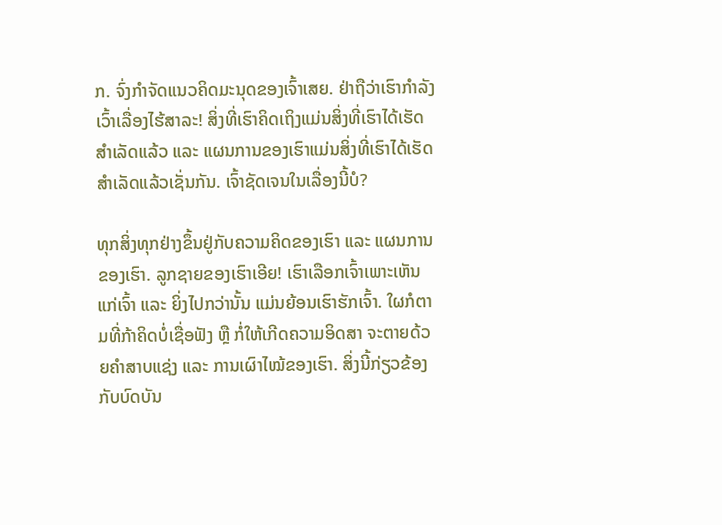ກ. ຈົ່ງກຳຈັດແນວຄິດມະນຸດຂອງເຈົ້າເສຍ. ຢ່າຖືວ່າເຮົາກຳລັງເວົ້າເລື່ອງໄຮ້ສາລະ! ສິ່ງທີ່ເຮົາຄິດເຖິງແມ່ນສິ່ງທີ່ເຮົາໄດ້ເຮັດສຳເລັດແລ້ວ ແລະ ແຜນການຂອງເຮົາແມ່ນສິ່ງທີ່ເຮົາໄດ້ເຮັດສຳເລັດແລ້ວເຊັ່ນກັນ. ເຈົ້າຊັດເຈນໃນເລື່ອງນີ້ບໍ?

ທຸກສິ່ງທຸກຢ່າງຂຶ້ນຢູ່ກັບຄວາມຄິດຂອງເຮົາ ແລະ ແຜນການຂອງເຮົາ. ລູກຊາຍຂອງເຮົາເອີຍ! ເຮົາເລືອກເຈົ້າເພາະເຫັນແກ່ເຈົ້າ ແລະ ຍິ່ງໄປກວ່ານັ້ນ ແມ່ນຍ້ອນເຮົາຮັກເຈົ້າ. ໃຜກໍຕາມທີ່ກ້າຄິດບໍ່ເຊື່ອຟັງ ຫຼື ກໍ່ໃຫ້ເກີດຄວາມອິດສາ ຈະຕາຍດ້ວຍຄຳສາບແຊ່ງ ແລະ ການເຜົາໄໝ້ຂອງເຮົາ. ສິ່ງນີ້ກ່ຽວຂ້ອງກັບບົດບັນ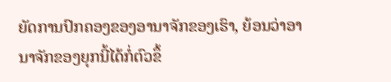ຍັດການປົກຄອງຂອງອານາຈັກຂອງເຮົາ, ຍ້ອນວ່າອານາຈັກຂອງຍຸກນີ້ໄດ້ກໍ່ຕົວຂຶ້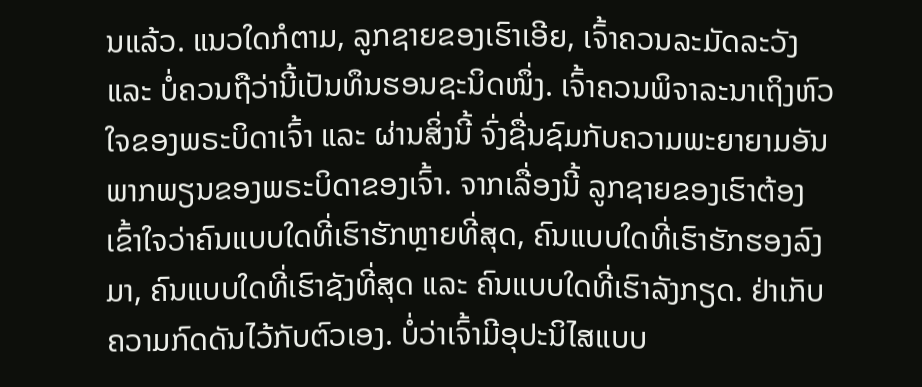ນແລ້ວ. ແນວໃດກໍຕາມ, ລູກຊາຍຂອງເຮົາເອີຍ, ເຈົ້າຄວນລະມັດລະວັງ ແລະ ບໍ່ຄວນຖືວ່ານີ້ເປັນທຶນຮອນຊະນິດໜຶ່ງ. ເຈົ້າຄວນພິຈາລະນາເຖິງຫົວໃຈຂອງພຣະບິດາເຈົ້າ ແລະ ຜ່ານສິ່ງນີ້ ຈົ່ງຊື່ນຊົມກັບຄວາມພະຍາຍາມອັນພາກພຽນຂອງພຣະບິດາຂອງເຈົ້າ. ຈາກເລື່ອງນີ້ ລູກຊາຍຂອງເຮົາຕ້ອງເຂົ້າໃຈວ່າຄົນແບບໃດທີ່ເຮົາຮັກຫຼາຍທີ່ສຸດ, ຄົນແບບໃດທີ່ເຮົາຮັກຮອງລົງມາ, ຄົນແບບໃດທີ່ເຮົາຊັງທີ່ສຸດ ແລະ ຄົນແບບໃດທີ່ເຮົາລັງກຽດ. ຢ່າເກັບຄວາມກົດດັນໄວ້ກັບຕົວເອງ. ບໍ່ວ່າເຈົ້າມີອຸປະນິໄສແບບ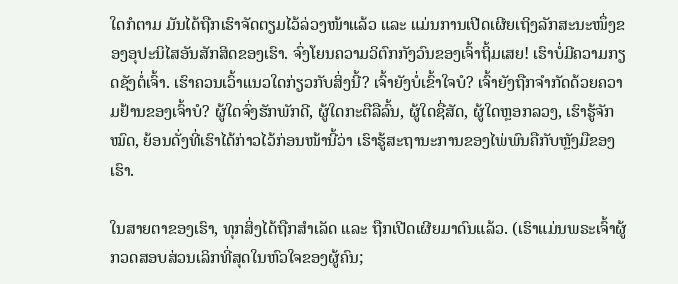ໃດກໍຕາມ ມັນໄດ້ຖືກເຮົາຈັດຕຽມໄວ້ລ່ວງໜ້າແລ້ວ ແລະ ແມ່ນການເປີດເຜີຍເຖິງລັກສະນະໜຶ່ງຂອງອຸປະນິໄສອັນສັກສິດຂອງເຮົາ. ຈົ່ງໂຍນຄວາມວິຕົກກັງວົນຂອງເຈົ້າຖິ້ມເສຍ! ເຮົາບໍ່ມີຄວາມກຽດຊັງຕໍ່ເຈົ້າ. ເຮົາຄວນເວົ້າແນວໃດກ່ຽວກັບສິ່ງນີ້? ເຈົ້າຍັງບໍ່ເຂົ້າໃຈບໍ? ເຈົ້າຍັງຖືກຈຳກັດດ້ວຍຄວາມຢ້ານຂອງເຈົ້າບໍ? ຜູ້ໃດຈົ່ງຮັກພັກດີ, ຜູ້ໃດກະຕືລືລົ້ນ, ຜູ້ໃດຊື່ສັດ, ຜູ້ໃດຫຼອກລວງ, ເຮົາຮູ້ຈັກໝົດ, ຍ້ອນດັ່ງທີ່ເຮົາໄດ້ກ່າວໄວ້ກ່ອນໜ້ານີ້ວ່າ ເຮົາຮູ້ສະຖານະການຂອງໄພ່ພົນຄືກັບຫຼັງມືຂອງເຮົາ.

ໃນສາຍຕາຂອງເຮົາ, ທຸກສິ່ງໄດ້ຖືກສຳເລັດ ແລະ ຖືກເປີດເຜີຍມາດົນແລ້ວ. (ເຮົາແມ່ນພຣະເຈົ້າຜູ້ກວດສອບສ່ວນເລິກທີ່ສຸດໃນຫົວໃຈຂອງຜູ້ຄົນ;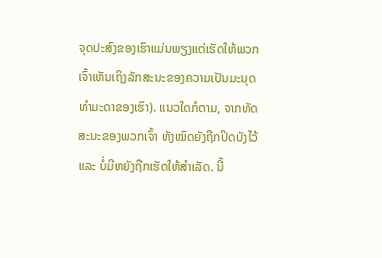ຈຸດປະສົງຂອງເຮົາແມ່ນພຽງແຕ່ເຮັດໃຫ້ພວກເຈົ້າເຫັນເຖິງລັກສະນະຂອງຄວາມເປັນມະນຸດທຳມະດາຂອງເຮົາ). ແນວໃດກໍຕາມ, ຈາກທັດສະນະຂອງພວກເຈົ້າ ທັງໝົດຍັງຖືກປິດບັງໄວ້ ແລະ ບໍ່ມີຫຍັງຖືກເຮັດໃຫ້ສຳເລັດ. ນີ້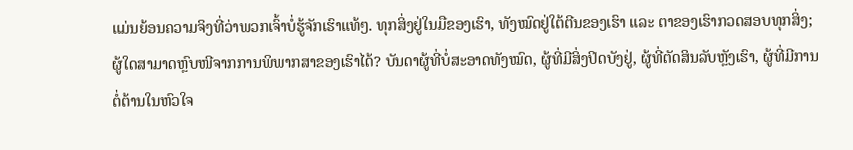ແມ່ນຍ້ອນຄວາມຈິງທີ່ວ່າພວກເຈົ້າບໍ່ຮູ້ຈັກເຮົາແທ້ໆ. ທຸກສິ່ງຢູ່ໃນມືຂອງເຮົາ, ທັງໝົດຢູ່ໃຕ້ຕີນຂອງເຮົາ ແລະ ຕາຂອງເຮົາກວດສອບທຸກສິ່ງ; ຜູ້ໃດສາມາດຫຼົບໜີຈາກການພິພາກສາຂອງເຮົາໄດ້? ບັນດາຜູ້ທີ່ບໍ່ສະອາດທັງໝົດ, ຜູ້ທີ່ມີສິ່ງປິດບັງຢູ່, ຜູ້ທີ່ຕັດສິນລັບຫຼັງເຮົາ, ຜູ້ທີ່ມີການຕໍ່ຕ້ານໃນຫົວໃຈ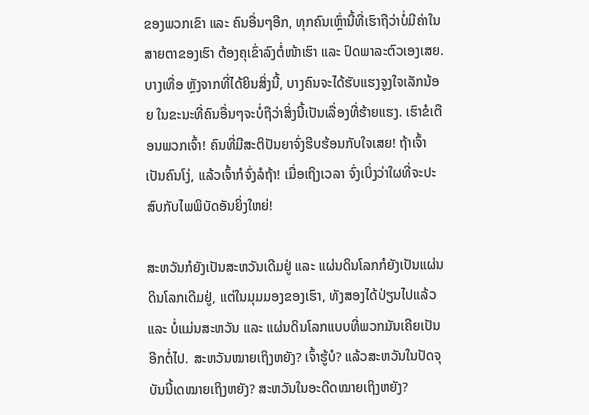ຂອງພວກເຂົາ ແລະ ຄົນອື່ນໆອີກ, ທຸກຄົນເຫຼົ່ານີ້ທີ່ເຮົາຖືວ່າບໍ່ມີຄ່າໃນສາຍຕາຂອງເຮົາ ຕ້ອງຄຸເຂົ່າລົງຕໍ່ໜ້າເຮົາ ແລະ ປົດພາລະຕົວເອງເສຍ. ບາງເທື່ອ ຫຼັງຈາກທີ່ໄດ້ຍິນສິ່ງນີ້, ບາງຄົນຈະໄດ້ຮັບແຮງຈູງໃຈເລັກນ້ອຍ ໃນຂະນະທີ່ຄົນອື່ນໆຈະບໍ່ຖືວ່າສິ່ງນີ້ເປັນເລື່ອງທີ່ຮ້າຍແຮງ. ເຮົາຂໍເຕືອນພວກເຈົ້າ! ຄົນທີ່ມີສະຕິປັນຍາຈົ່ງຮີບຮ້ອນກັບໃຈເສຍ! ຖ້າເຈົ້າເປັນຄົນໂງ່, ແລ້ວເຈົ້າກໍຈົ່ງລໍຖ້າ! ເມື່ອເຖິງເວລາ ຈົ່ງເບິ່ງວ່າໃຜທີ່ຈະປະສົບກັບໄພພິບັດອັນຍິ່ງໃຫຍ່!

ສະຫວັນກໍຍັງເປັນສະຫວັນເດີມຢູ່ ແລະ ແຜ່ນດິນໂລກກໍຍັງເປັນແຜ່ນດິນໂລກເດີມຢູ່, ແຕ່ໃນມຸມມອງຂອງເຮົາ, ທັງສອງໄດ້ປ່ຽນໄປແລ້ວ ແລະ ບໍ່ແມ່ນສະຫວັນ ແລະ ແຜ່ນດິນໂລກແບບທີ່ພວກມັນເຄີຍເປັນອີກຕໍ່ໄປ. ສະຫວັນໝາຍເຖິງຫຍັງ? ເຈົ້າຮູ້ບໍ? ແລ້ວສະຫວັນໃນປັດຈຸບັນນີ້ເດໝາຍເຖິງຫຍັງ? ສະຫວັນໃນອະດີດໝາຍເຖິງຫຍັງ?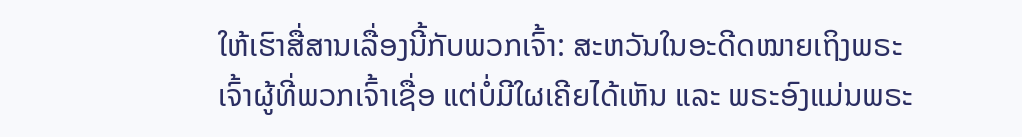ໃຫ້ເຮົາສື່ສານເລື່ອງນີ້ກັບພວກເຈົ້າ: ສະຫວັນໃນອະດີດໝາຍເຖິງພຣະເຈົ້າຜູ້ທີ່ພວກເຈົ້າເຊື່ອ ແຕ່ບໍ່ມີໃຜເຄີຍໄດ້ເຫັນ ແລະ ພຣະອົງແມ່ນພຣະ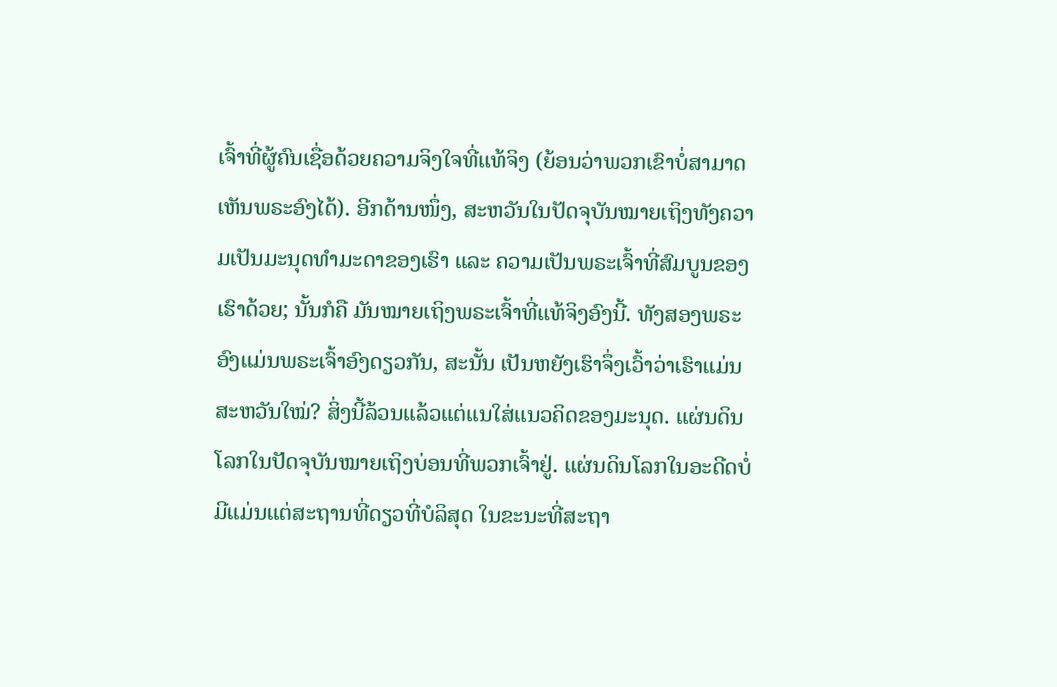ເຈົ້າທີ່ຜູ້ຄົນເຊື່ອດ້ວຍຄວາມຈິງໃຈທີ່ແທ້ຈິງ (ຍ້ອນວ່າພວກເຂົາບໍ່ສາມາດເຫັນພຣະອົງໄດ້). ອີກດ້ານໜຶ່ງ, ສະຫວັນໃນປັດຈຸບັນໝາຍເຖິງທັງຄວາມເປັນມະນຸດທຳມະດາຂອງເຮົາ ແລະ ຄວາມເປັນພຣະເຈົ້າທີ່ສົມບູນຂອງເຮົາດ້ວຍ; ນັ້ນກໍຄື ມັນໝາຍເຖິງພຣະເຈົ້າທີ່ແທ້ຈິງອົງນີ້. ທັງສອງພຣະອົງແມ່ນພຣະເຈົ້າອົງດຽວກັນ, ສະນັ້ນ ເປັນຫຍັງເຮົາຈຶ່ງເວົ້າວ່າເຮົາແມ່ນສະຫວັນໃໝ່? ສິ່ງນີ້ລ້ວນແລ້ວແຕ່ແນໃສ່ແນວຄິດຂອງມະນຸດ. ແຜ່ນດິນໂລກໃນປັດຈຸບັນໝາຍເຖິງບ່ອນທີ່ພວກເຈົ້າຢູ່. ແຜ່ນດິນໂລກໃນອະດີດບໍ່ມີແມ່ນແຕ່ສະຖານທີ່ດຽວທີ່ບໍລິສຸດ ໃນຂະນະທີ່ສະຖາ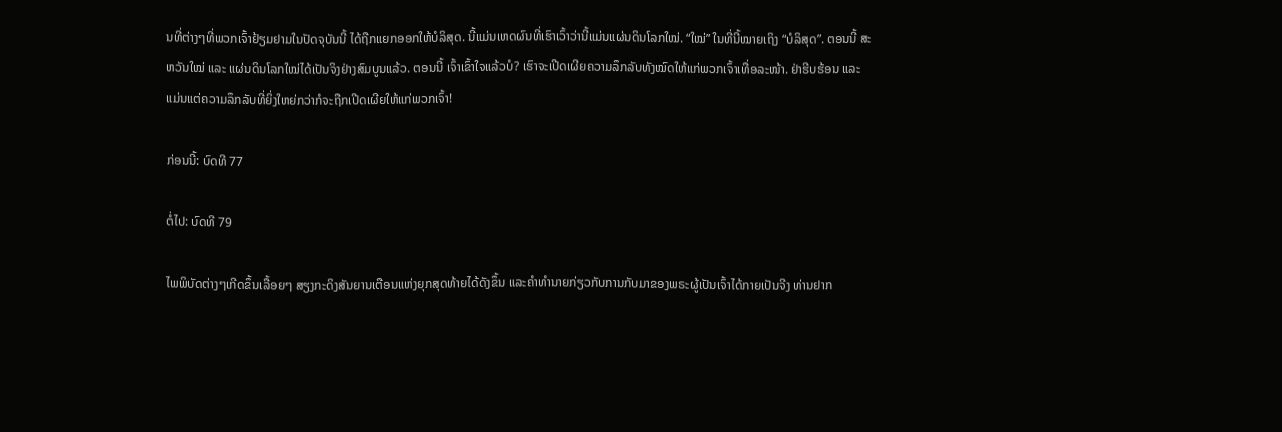ນທີ່ຕ່າງໆທີ່ພວກເຈົ້າຢ້ຽມຢາມໃນປັດຈຸບັນນີ້ ໄດ້ຖືກແຍກອອກໃຫ້ບໍລິສຸດ. ນີ້ແມ່ນເຫດຜົນທີ່ເຮົາເວົ້າວ່ານີ້ແມ່ນແຜ່ນດິນໂລກໃໝ່. “ໃໝ່” ໃນທີ່ນີ້ໝາຍເຖິງ “ບໍລິສຸດ”. ຕອນນີ້ ສະຫວັນໃໝ່ ແລະ ແຜ່ນດິນໂລກໃໝ່ໄດ້ເປັນຈິງຢ່າງສົມບູນແລ້ວ. ຕອນນີ້ ເຈົ້າເຂົ້າໃຈແລ້ວບໍ? ເຮົາຈະເປີດເຜີຍຄວາມລຶກລັບທັງໝົດໃຫ້ແກ່ພວກເຈົ້າເທື່ອລະໜ້າ. ຢ່າຮີບຮ້ອນ ແລະ ແມ່ນແຕ່ຄວາມລຶກລັບທີ່ຍິ່ງໃຫຍ່ກວ່າກໍຈະຖືກເປີດເຜີຍໃຫ້ແກ່ພວກເຈົ້າ!

ກ່ອນນີ້: ບົດທີ 77

ຕໍ່ໄປ: ບົດທີ 79

ໄພພິບັດຕ່າງໆເກີດຂຶ້ນເລື້ອຍໆ ສຽງກະດິງສັນຍານເຕືອນແຫ່ງຍຸກສຸດທ້າຍໄດ້ດັງຂຶ້ນ ແລະຄໍາທໍານາຍກ່ຽວກັບການກັບມາຂອງພຣະຜູ້ເປັນເຈົ້າໄດ້ກາຍເປັນຈີງ ທ່ານຢາກ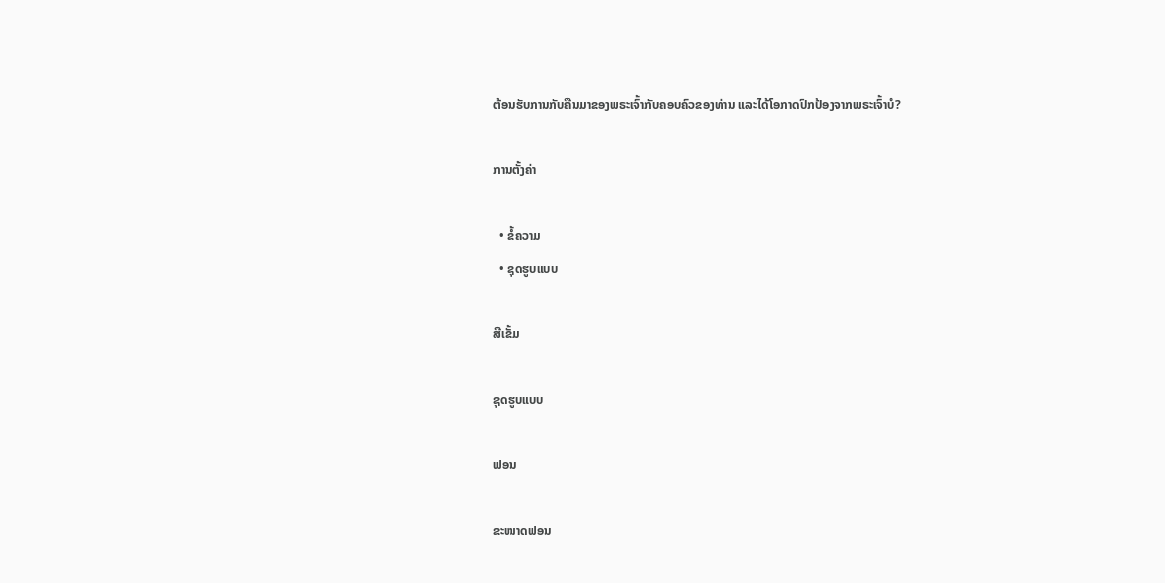ຕ້ອນຮັບການກັບຄືນມາຂອງພຣະເຈົ້າກັບຄອບຄົວຂອງທ່ານ ແລະໄດ້ໂອກາດປົກປ້ອງຈາກພຣະເຈົ້າບໍ?

ການຕັ້ງຄ່າ

  • ຂໍ້ຄວາມ
  • ຊຸດຮູບແບບ

ສີເຂັ້ມ

ຊຸດຮູບແບບ

ຟອນ

ຂະໜາດຟອນ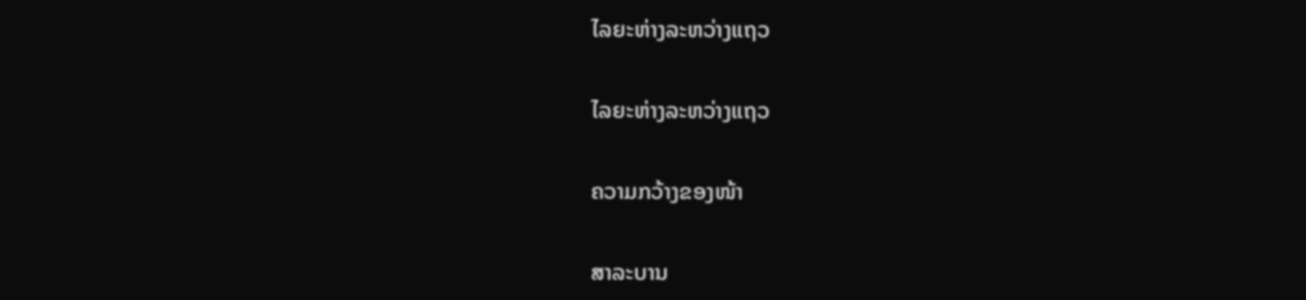ໄລຍະຫ່າງລະຫວ່າງແຖວ

ໄລຍະຫ່າງລະຫວ່າງແຖວ

ຄວາມກວ້າງຂອງໜ້າ

ສາລະບານ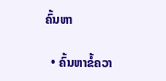ຄົ້ນຫາ

  • ຄົ້ນຫາຂໍ້ຄວາ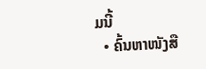ມນີ້
  • ຄົ້ນຫາໜັງສື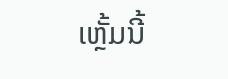ເຫຼັ້ມນີ້